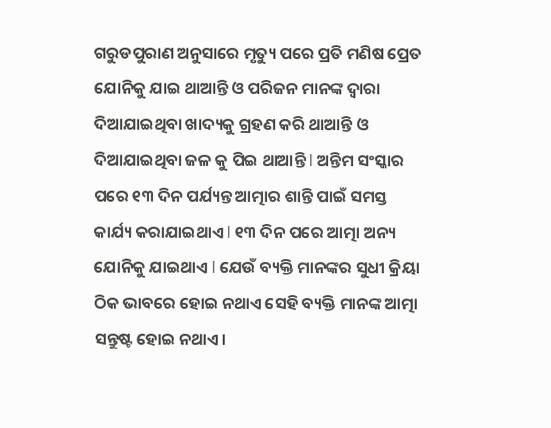ଗରୁଡପୁରାଣ ଅନୁସାରେ ମୃତ୍ୟୁ ପରେ ପ୍ରତି ମଣିଷ ପ୍ରେତ ଯୋନିକୁ ଯାଇ ଥାଆନ୍ତି ଓ ପରିଜନ ମାନଙ୍କ ଦ୍ୱାରା ଦିଆଯାଇଥିବା ଖାଦ୍ୟକୁ ଗ୍ରହଣ କରି ଥାଆନ୍ତି ଓ ଦିଆଯାଇଥିବା ଜଳ କୁ ପିଇ ଥାଆନ୍ତି l ଅନ୍ତିମ ସଂସ୍କାର ପରେ ୧୩ ଦିନ ପର୍ଯ୍ୟନ୍ତ ଆତ୍ମାର ଶାନ୍ତି ପାଇଁ ସମସ୍ତ କାର୍ଯ୍ୟ କରାଯାଇଥାଏ l ୧୩ ଦିନ ପରେ ଆତ୍ମା ଅନ୍ୟ ଯୋନିକୁ ଯାଇଥାଏ l ଯେଉଁ ବ୍ୟକ୍ତି ମାନଙ୍କର ସୁଧୀ କ୍ରିୟା ଠିକ ଭାବରେ ହୋଇ ନଥାଏ ସେହି ବ୍ୟକ୍ତି ମାନଙ୍କ ଆତ୍ମା ସନ୍ତୁଷ୍ଟ ହୋଇ ନଥାଏ।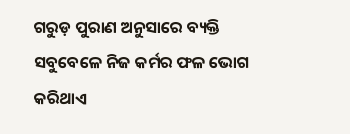ଗରୁଡ଼ ପୁରାଣ ଅନୁସାରେ ବ୍ୟକ୍ତି ସବୁବେଳେ ନିଜ କର୍ମର ଫଳ ଭୋଗ କରିଥାଏ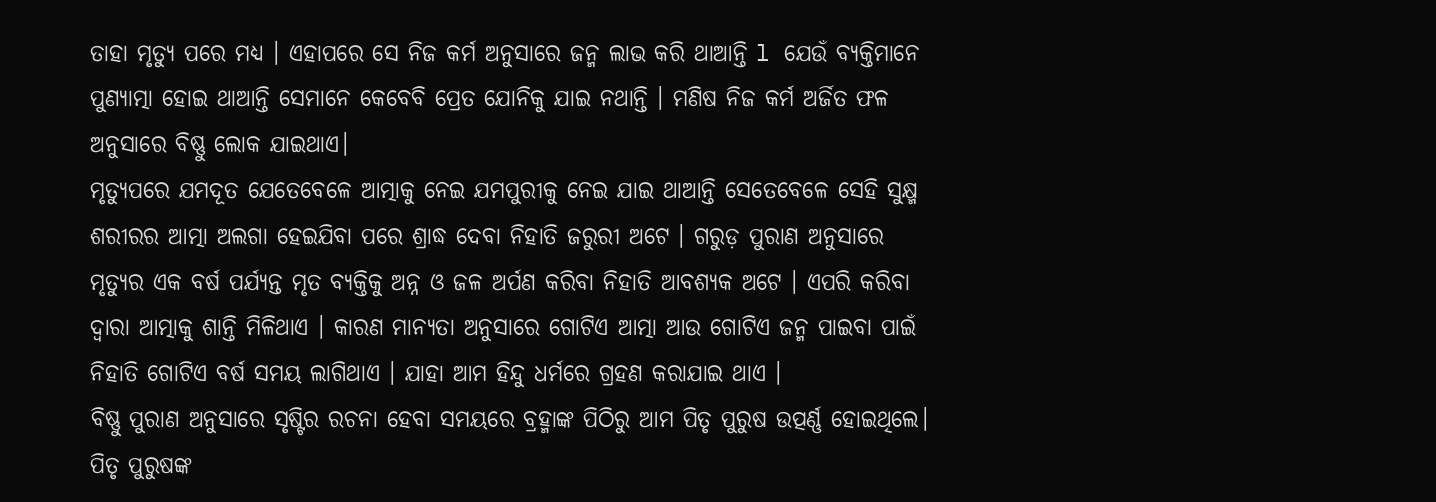ତାହା ମୃତ୍ୟୁ ପରେ ମଧ୍ୟ । ଏହାପରେ ସେ ନିଜ କର୍ମ ଅନୁସାରେ ଜନ୍ମ ଲାଭ କରି ଥାଆନ୍ତି l ଯେଉଁ ବ୍ୟକ୍ତିମାନେ ପୁଣ୍ୟାତ୍ମା ହୋଇ ଥାଆନ୍ତି ସେମାନେ କେବେବି ପ୍ରେତ ଯୋନିକୁ ଯାଇ ନଥାନ୍ତି । ମଣିଷ ନିଜ କର୍ମ ଅର୍ଜିତ ଫଳ ଅନୁସାରେ ବିଷ୍ଣୁ ଲୋକ ଯାଇଥାଏ।
ମୃତ୍ୟୁପରେ ଯମଦୂତ ଯେତେବେଳେ ଆତ୍ମାକୁ ନେଇ ଯମପୁରୀକୁ ନେଇ ଯାଇ ଥାଆନ୍ତି ସେତେବେଳେ ସେହି ସୁକ୍ଷ୍ମ ଶରୀରର ଆତ୍ମା ଅଲଗା ହେଇଯିବା ପରେ ଶ୍ରାଦ୍ଧ ଦେବା ନିହାତି ଜରୁରୀ ଅଟେ । ଗରୁଡ଼ ପୁରାଣ ଅନୁସାରେ ମୃତ୍ୟୁର ଏକ ବର୍ଷ ପର୍ଯ୍ୟନ୍ତ ମୃତ ବ୍ୟକ୍ତିକୁ ଅନ୍ନ ଓ ଜଳ ଅର୍ପଣ କରିବା ନିହାତି ଆବଶ୍ୟକ ଅଟେ । ଏପରି କରିବା ଦ୍ୱାରା ଆତ୍ମାକୁ ଶାନ୍ତି ମିଳିଥାଏ । କାରଣ ମାନ୍ୟତା ଅନୁସାରେ ଗୋଟିଏ ଆତ୍ମା ଆଉ ଗୋଟିଏ ଜନ୍ମ ପାଇବା ପାଇଁ ନିହାତି ଗୋଟିଏ ବର୍ଷ ସମୟ ଲାଗିଥାଏ । ଯାହା ଆମ ହିନ୍ଦୁ ଧର୍ମରେ ଗ୍ରହଣ କରାଯାଇ ଥାଏ ।
ବିଷ୍ଣୁ ପୁରାଣ ଅନୁସାରେ ସୃଷ୍ଟିର ରଚନା ହେବା ସମୟରେ ବ୍ରହ୍ମାଙ୍କ ପିଠିରୁ ଆମ ପିତୃ ପୁରୁଷ ଉତ୍ପର୍ଣ୍ଣ ହୋଇଥିଲେ। ପିତୃ ପୁରୁଷଙ୍କ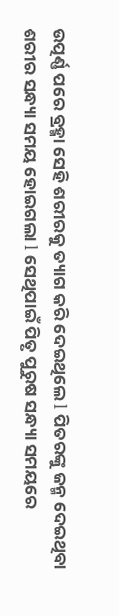ଉତ୍ପର୍ଣ୍ଣ ପରେ ବ୍ରହ୍ମା ସେହି ଶରୀରକୁ ତ୍ୟାଗ କରି ଦେଇଥିଲେ l ପିତରଙ୍କୁ ଜନ୍ମ ଦେଇଥିବା ଶରୀର ସନ୍ଧ୍ୟା ସମୟ ହୋଇଗଲା l ସେଥିପାଇଁ ପିତୃ ପୁରୁଷ ସନ୍ଧ୍ୟା ସମୟରେ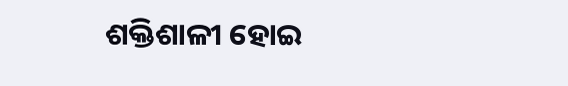ଶକ୍ତିଶାଳୀ ହୋଇ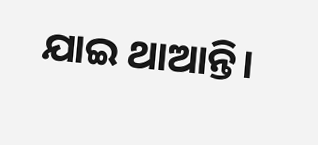ଯାଇ ଥାଆନ୍ତି।